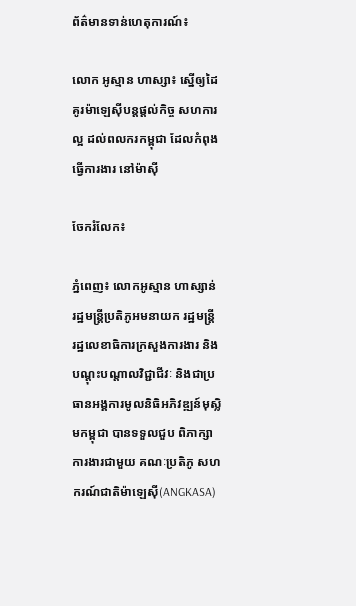ព័ត៌មានទាន់ហេតុការណ៍៖

លោក អូស្មាន ហាស្សា៖ ស្នើឲ្យដៃគូរម៉ាឡេស៊ីបន្ដផ្ដល់កិច្ច សហការល្អ ដល់ពលករកម្ពុជា ដែលកំពុងធ្វើការងារ នៅម៉ាស៊ី

ចែករំលែក៖

ភ្នំពេញ៖ លោកអូស្មាន ហាស្សាន់ រដ្ឋមន្រ្តីប្រតិភូអមនាយក រដ្ឋមន្ត្រី រដ្ឋលេខាធិការក្រសួងការងារ និងបណ្តុះបណ្តាលវិជ្ជាជីវៈ និងជាប្រធានអង្គការមូលនិធិអភិវឌ្ឍន៍មុស្លិមកម្ពុជា បានទទួលជួប ពិភាក្សាការងារជាមួយ គណៈប្រតិភូ សហករណ៍ជាតិម៉ាឡេស៊ី(ANGKASA)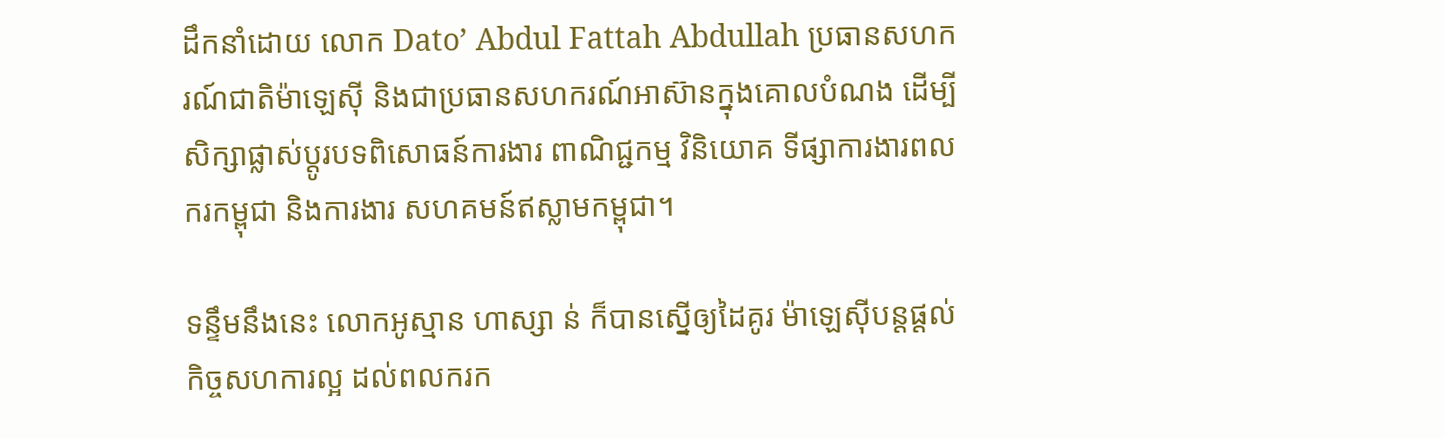ដឹកនាំដោយ លោក Dato’ Abdul Fattah Abdullah ប្រធានសហករណ៍ជាតិម៉ាឡេស៊ី និងជាប្រធានសហករណ៍អាស៊ានក្នុងគោលបំណង ដើម្បីសិក្សាផ្លាស់ប្តូរបទពិសោធន៍ការងារ ពាណិជ្ជកម្ម វិនិយោគ ទីផ្សាការងារពលករកម្ពុជា និងការងារ សហគមន៍ឥស្លាមកម្ពុជា។

ទន្ទឹមនឹងនេះ លោកអូស្មាន ហាស្សា ន់ ក៏បានស្នើឲ្យដៃគូរ ម៉ាឡេស៊ីបន្ដផ្ដល់កិច្ចសហការល្អ ដល់ពលករក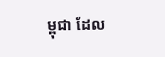ម្ពុជា ដែល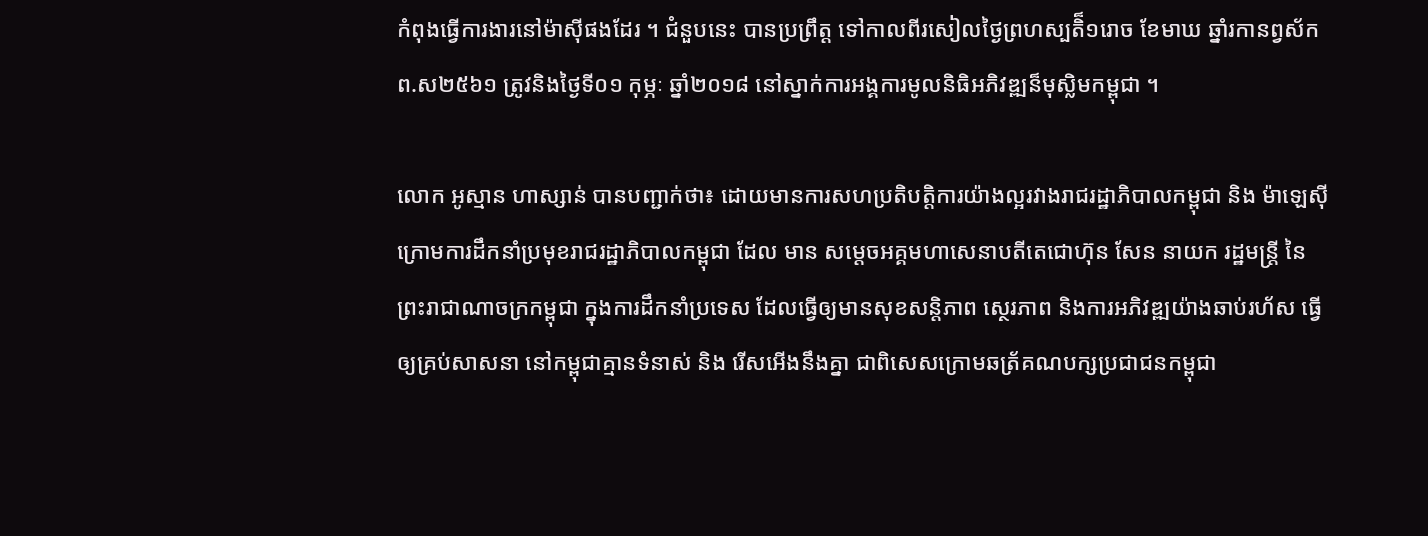កំពុងធ្វើការងារនៅម៉ាស៊ីផងដែរ ។ ជំនួបនេះ បានប្រព្រឹត្ដ ទៅកាលពីរសៀលថ្ងៃព្រហស្បតិ៏១រោច ខែមាឃ ឆ្នាំរកានព្វស័កព.ស២៥៦១ ត្រូវនិងថ្ងៃទី០១ កុម្ភៈ ឆ្នាំ២០១៨ នៅស្នាក់ការអង្គការមូលនិធិអភិវឌ្ឍន៏មុស្លិមកម្ពុជា ។

លោក អូស្មាន ហាស្សាន់ បានបញ្ជាក់ថា៖ ដោយមានការសហប្រតិបត្តិការយ៉ាងល្អរវាងរាជរដ្ឋាភិបាលកម្ពុជា និង ម៉ាឡេស៊ី ក្រោមការដឹកនាំប្រមុខរាជរដ្ឋាភិបាលកម្ពុជា ដែល មាន សម្តេចអគ្គមហាសេនាបតីតេជោហ៊ុន សែន នាយក រដ្ឋមន្ត្រី នៃ ព្រះរាជាណាចក្រកម្ពុជា ក្នុងការដឹកនាំប្រទេស ដែលធ្វើឲ្យមានសុខសន្តិភាព ស្ថេរភាព និងការអភិវឌ្ឍយ៉ាងឆាប់រហ័ស ធ្វើឲ្យគ្រប់សាសនា នៅកម្ពុជាគ្មានទំនាស់ និង រើសអើងនឹងគ្នា ជាពិសេសក្រោមឆត្រ័គណបក្សប្រជាជនកម្ពុជា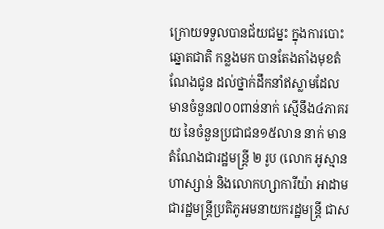ក្រោយទទួលបានជ័យជម្នះ ក្នុងការបោះឆ្នោតជាតិ កន្លងមក បានតែងតាំងមុខតំណែងជូន ដល់ថ្នាក់ដឹកនាំឥស្លាមដែលមានចំនួន៧០០ពាន់នាក់ ស្មើនឹង៤ភាគរយ នៃចំនួនប្រជាជន១៥លាន នាក់ មានតំណែងជារដ្ឋមន្រ្តី ២ រូប (លោក អូស្មាន ហាស្សាន់ និងលោកហ្សាការីយ៉ា អាដាម ជារដ្ឋមន្រ្តីប្រតិភូអមនាយករដ្ឋមន្ត្រី ជាស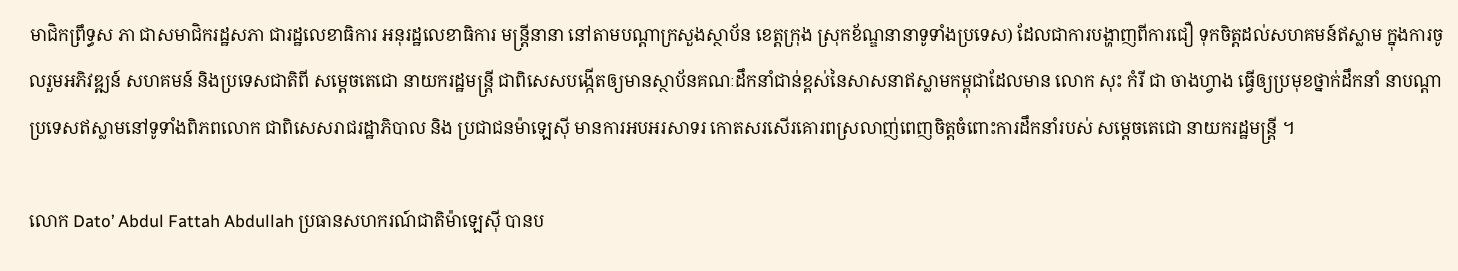មាជិកព្រឹទ្ធស ភា ជាសមាជិករដ្ឋសភា ជារដ្ឋលេខាធិការ អនុរដ្ឋលេខាធិការ មន្រ្តីនានា នៅតាមបណ្តាក្រសួងស្ថាប័ន ខេត្តក្រុង ស្រុកខ័ណ្ឌនានាទូទាំងប្រទេស) ដែលជាការបង្ហាញពីការជឿ ទុកចិត្តដល់សហគមន៍ឥស្លាម ក្នុងការចូលរួមអភិវឌ្ឍន៍ សហគមន៍ និងប្រទេសជាតិពី សម្តេចតេជោ នាយករដ្ឋមន្ត្រី ជាពិសេសបង្កើតឲ្យមានស្ថាប័នគណៈដឹកនាំជាន់ខ្ពស់នៃសាសនាឥស្លាមកម្ពុជាដែលមាន លោក សុះ កំរី ជា ចាងហ្វាង ធ្វើឲ្យប្រមុខថ្នាក់ដឹកនាំ នាបណ្តាប្រទេសឥស្លាមនៅទូទាំងពិភពលោក ជាពិសេសរាជរដ្ឋាភិបាល និង ប្រជាជនម៉ាឡេស៊ី មានការអបអរសាទរ កោតសរសើរគោរពស្រលាញ់ពេញចិត្តចំពោះការដឹកនាំរបស់ សម្តេចតេជោ នាយករដ្ឋមន្ត្រី ។

លោក Dato’ Abdul Fattah Abdullah ប្រធានសហករណ៍ជាតិម៉ាឡេស៊ី បានប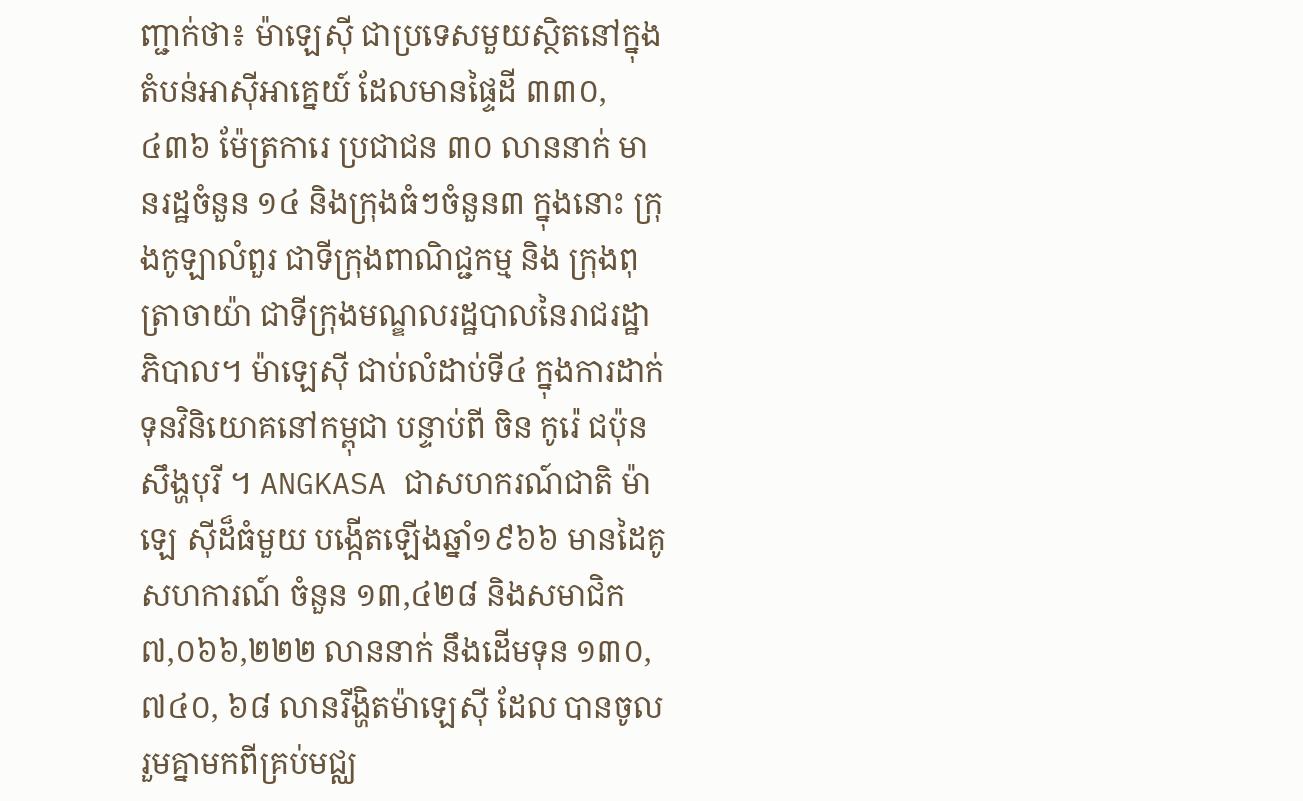ញ្ជាក់ថា៖ ម៉ាឡេស៊ី ជាប្រទេសមួយស្ថិតនៅក្នុងតំបន់អាស៊ីអាគ្នេយ៍ ដែលមានផ្ទៃដី ៣៣០,៤៣៦ ម៉ែត្រការេ ប្រជាជន ៣០ លាននាក់ មានរដ្ឋចំនួន ១៤ និងក្រុងធំៗចំនួន៣ ក្នុងនោះ ក្រុងកូឡាលំពួរ ជាទីក្រុងពាណិជ្ជកម្ម និង ក្រុងពុត្រាចាយ៉ា ជាទីក្រុងមណ្ឌលរដ្ឋបាលនៃរាជរដ្ឋាភិបាល។ ម៉ាឡេស៊ី ជាប់លំដាប់ទី៤ ក្នុងការដាក់ទុនវិនិយោគនៅកម្ពុជា បន្ទាប់ពី ចិន កូរ៉េ ជប៉ុន សឹង្ហបុរី ។ ANGKASA ជាសហករណ៍ជាតិ ម៉ាឡេ ស៊ីដ៏ធំមួយ បង្កើតឡើងឆ្នាំ១៩៦៦ មានដៃគូសហការណ៍ ចំនួន ១៣,៤២៨ និងសមាជិក ៧,០៦៦,២២២ លាននាក់ នឹងដើមទុន ១៣០, ៧៤០, ៦៨ លានរីង្ហិតម៉ាឡេស៊ី ដែល បានចូលរួមគ្នាមកពីគ្រប់មជ្ឈ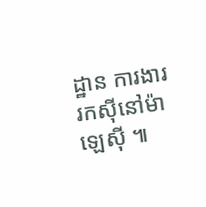ដ្ឋាន ការងាររកស៊ីនៅម៉ាឡេស៊ី ៕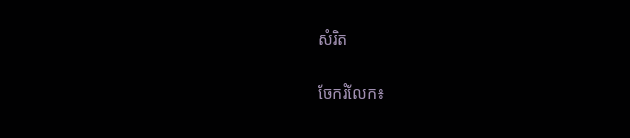សំរិត


ចែករំលែក៖